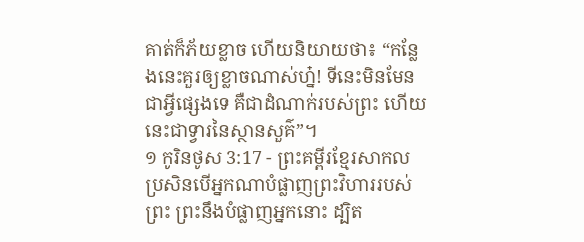គាត់ក៏ភ័យខ្លាច ហើយនិយាយថា៖ “កន្លែងនេះគួរឲ្យខ្លាចណាស់ហ្ន៎! ទីនេះមិនមែនជាអ្វីផ្សេងទេ គឺជាដំណាក់របស់ព្រះ ហើយនេះជាទ្វារនៃស្ថានសួគ៌”។
១ កូរិនថូស 3:17 - ព្រះគម្ពីរខ្មែរសាកល ប្រសិនបើអ្នកណាបំផ្លាញព្រះវិហាររបស់ព្រះ ព្រះនឹងបំផ្លាញអ្នកនោះ ដ្បិត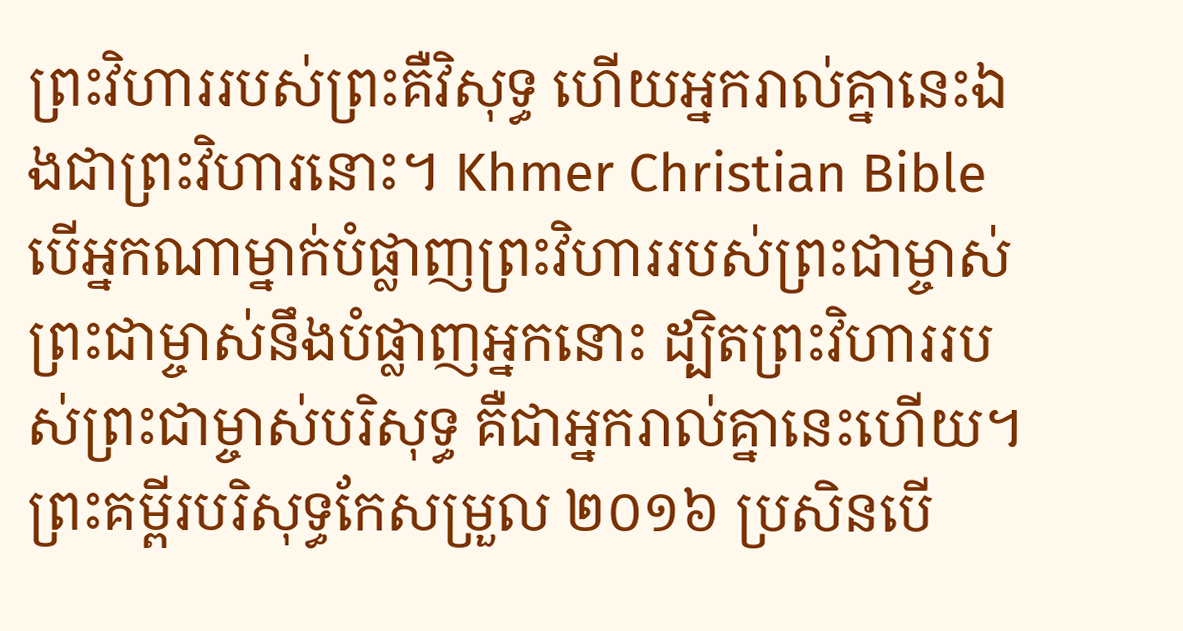ព្រះវិហាររបស់ព្រះគឺវិសុទ្ធ ហើយអ្នករាល់គ្នានេះឯងជាព្រះវិហារនោះ។ Khmer Christian Bible បើអ្នកណាម្នាក់បំផ្លាញព្រះវិហាររបស់ព្រះជាម្ចាស់ ព្រះជាម្ចាស់នឹងបំផ្លាញអ្នកនោះ ដ្បិតព្រះវិហាររបស់ព្រះជាម្ចាស់បរិសុទ្ធ គឺជាអ្នករាល់គ្នានេះហើយ។ ព្រះគម្ពីរបរិសុទ្ធកែសម្រួល ២០១៦ ប្រសិនបើ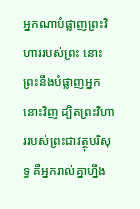អ្នកណាបំផ្លាញព្រះវិហាររបស់ព្រះ នោះព្រះនឹងបំផ្លាញអ្នកនោះវិញ ដ្បិតព្រះវិហាររបស់ព្រះជាវត្ថុបរិសុទ្ធ គឺអ្នករាល់គ្នាហ្នឹង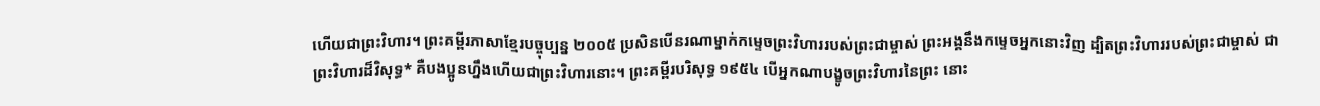ហើយជាព្រះវិហារ។ ព្រះគម្ពីរភាសាខ្មែរបច្ចុប្បន្ន ២០០៥ ប្រសិនបើនរណាម្នាក់កម្ទេចព្រះវិហាររបស់ព្រះជាម្ចាស់ ព្រះអង្គនឹងកម្ទេចអ្នកនោះវិញ ដ្បិតព្រះវិហាររបស់ព្រះជាម្ចាស់ ជាព្រះវិហារដ៏វិសុទ្ធ* គឺបងប្អូនហ្នឹងហើយជាព្រះវិហារនោះ។ ព្រះគម្ពីរបរិសុទ្ធ ១៩៥៤ បើអ្នកណាបង្ខូចព្រះវិហារនៃព្រះ នោះ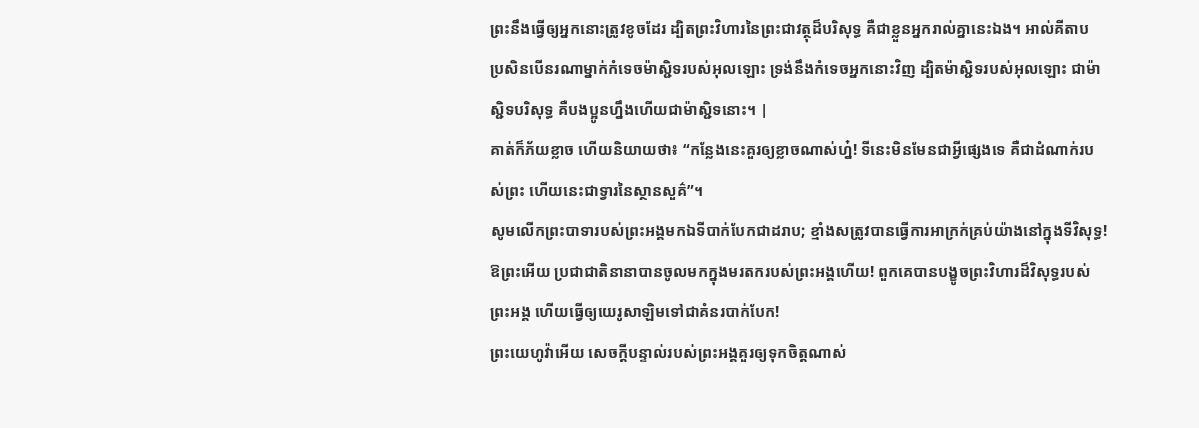ព្រះនឹងធ្វើឲ្យអ្នកនោះត្រូវខូចដែរ ដ្បិតព្រះវិហារនៃព្រះជាវត្ថុដ៏បរិសុទ្ធ គឺជាខ្លួនអ្នករាល់គ្នានេះឯង។ អាល់គីតាប ប្រសិនបើនរណាម្នាក់កំទេចម៉ាស្ជិទរបស់អុលឡោះ ទ្រង់នឹងកំទេចអ្នកនោះវិញ ដ្បិតម៉ាស្ជិទរបស់អុលឡោះ ជាម៉ាស្ជិទបរិសុទ្ធ គឺបងប្អូនហ្នឹងហើយជាម៉ាស្ជិទនោះ។ |
គាត់ក៏ភ័យខ្លាច ហើយនិយាយថា៖ “កន្លែងនេះគួរឲ្យខ្លាចណាស់ហ្ន៎! ទីនេះមិនមែនជាអ្វីផ្សេងទេ គឺជាដំណាក់របស់ព្រះ ហើយនេះជាទ្វារនៃស្ថានសួគ៌”។
សូមលើកព្រះបាទារបស់ព្រះអង្គមកឯទីបាក់បែកជាដរាប; ខ្មាំងសត្រូវបានធ្វើការអាក្រក់គ្រប់យ៉ាងនៅក្នុងទីវិសុទ្ធ!
ឱព្រះអើយ ប្រជាជាតិនានាបានចូលមកក្នុងមរតករបស់ព្រះអង្គហើយ! ពួកគេបានបង្ខូចព្រះវិហារដ៏វិសុទ្ធរបស់ព្រះអង្គ ហើយធ្វើឲ្យយេរូសាឡិមទៅជាគំនរបាក់បែក!
ព្រះយេហូវ៉ាអើយ សេចក្ដីបន្ទាល់របស់ព្រះអង្គគួរឲ្យទុកចិត្តណាស់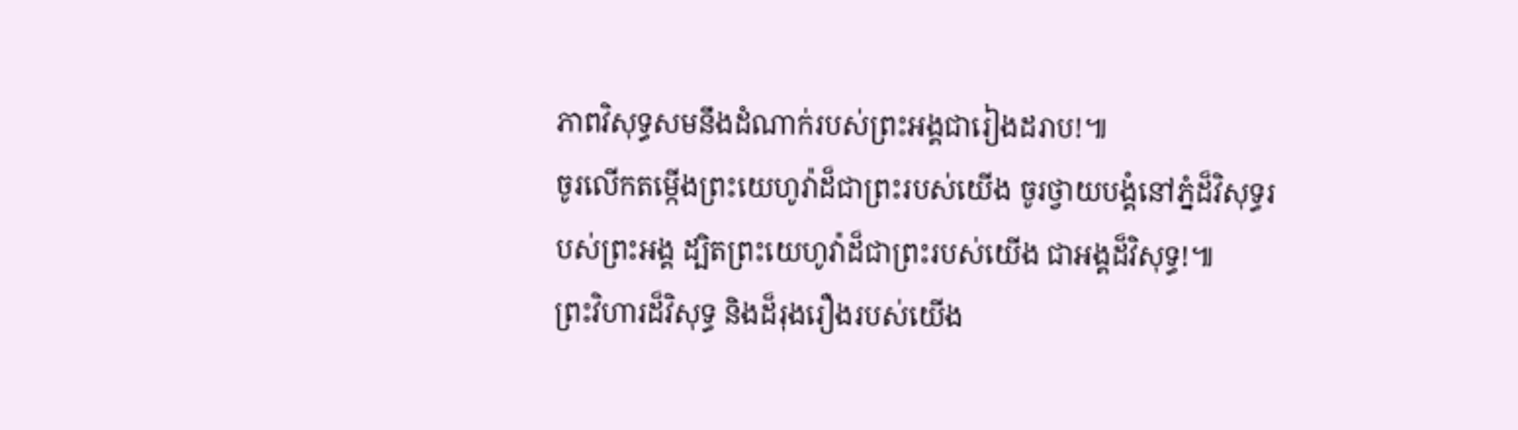ភាពវិសុទ្ធសមនឹងដំណាក់របស់ព្រះអង្គជារៀងដរាប!៕
ចូរលើកតម្កើងព្រះយេហូវ៉ាដ៏ជាព្រះរបស់យើង ចូរថ្វាយបង្គំនៅភ្នំដ៏វិសុទ្ធរបស់ព្រះអង្គ ដ្បិតព្រះយេហូវ៉ាដ៏ជាព្រះរបស់យើង ជាអង្គដ៏វិសុទ្ធ!៕
ព្រះវិហារដ៏វិសុទ្ធ និងដ៏រុងរឿងរបស់យើង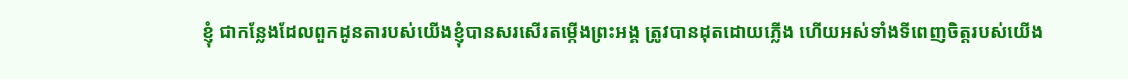ខ្ញុំ ជាកន្លែងដែលពួកដូនតារបស់យើងខ្ញុំបានសរសើរតម្កើងព្រះអង្គ ត្រូវបានដុតដោយភ្លើង ហើយអស់ទាំងទីពេញចិត្តរបស់យើង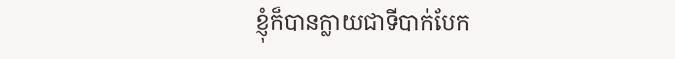ខ្ញុំក៏បានក្លាយជាទីបាក់បែក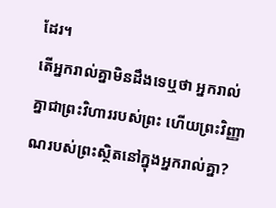ដែរ។
តើអ្នករាល់គ្នាមិនដឹងទេឬថា អ្នករាល់គ្នាជាព្រះវិហាររបស់ព្រះ ហើយព្រះវិញ្ញាណរបស់ព្រះស្ថិតនៅក្នុងអ្នករាល់គ្នា?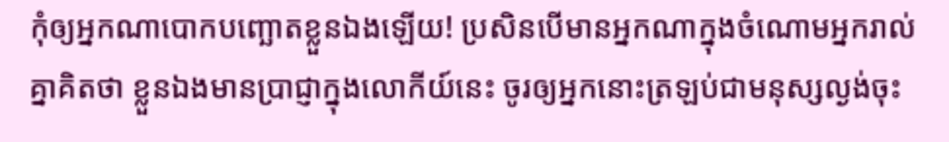កុំឲ្យអ្នកណាបោកបញ្ឆោតខ្លួនឯងឡើយ! ប្រសិនបើមានអ្នកណាក្នុងចំណោមអ្នករាល់គ្នាគិតថា ខ្លួនឯងមានប្រាជ្ញាក្នុងលោកីយ៍នេះ ចូរឲ្យអ្នកនោះត្រឡប់ជាមនុស្សល្ងង់ចុះ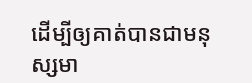ដើម្បីឲ្យគាត់បានជាមនុស្សមា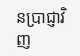នប្រាជ្ញាវិញ